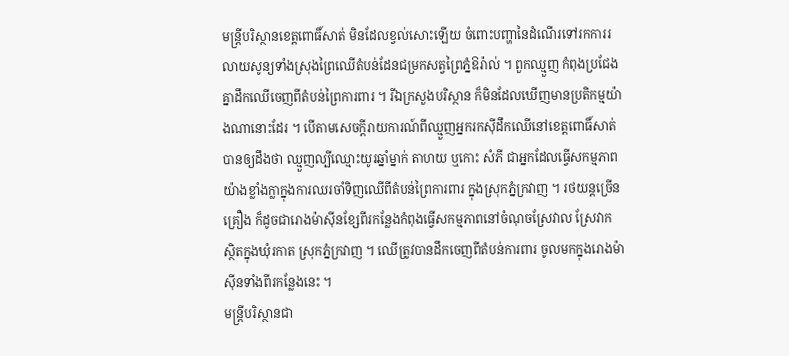មន្ត្រីបរិស្ថានខេត្តពោធិ៍សាត់ មិនដែលខ្វល់សោះឡើយ ចំពោះបញ្ហានៃដំណើរទៅរកការរលាយសូន្យទាំងស្រុងព្រៃឈើតំបន់ដែនជម្រកសត្វព្រៃភ្នំឱរ៉ាល់ ។ ពួកឈ្មួញ កំពុងប្រជែងគ្នាដឹកឈើចេញពីតំបន់ព្រៃការពារ ។ រីឯក្រសួងបរិស្ថាន ក៏មិនដែលឃើញមានប្រតិកម្មយ៉ាងណានោះដែរ ។ បើតាមសេចក្តីរាយការណ៍ពីឈ្មួញអ្នករកស៊ីដឹកឈើនៅខេត្តពោធិ៍សាត់បានឲ្យដឹងថា ឈ្មួញល្បីឈ្មោះយូរឆ្នាំម្នាក់ តាហយ ឬកោះ សំភី ជាអ្នកដែលធ្វើសកម្មភាពយ៉ាងខ្លាំងក្លាក្នុងការឈរចាំទិញឈើពីតំបន់ព្រៃការពារ ក្នុងស្រុកភ្នំក្រវាញ ។ រថយន្តច្រើនគ្រឿង ក៏ដូចជារោងម៉ាស៊ីនខ្សែពីរកន្លែងកំពុងធ្វើសកម្មភាពនៅចំណុចស្រែវាល ស្រែវាក ស្ថិតក្នុងឃុំរកាត ស្រុកភ្នំក្រវាញ ។ ឈើត្រូវបានដឹកចេញពីតំបន់ការពារ ចូលមកក្នុងរោងម៉ាស៊ីនទាំងពីរកន្លែងនេះ ។
មន្ត្រីបរិស្ថានជា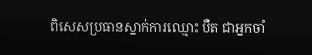ពិសេសប្រធានស្នាក់ការឈ្មោះ បឺត ជាអ្នកចាំ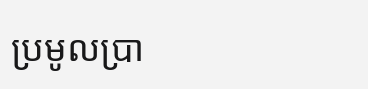ប្រមូលប្រា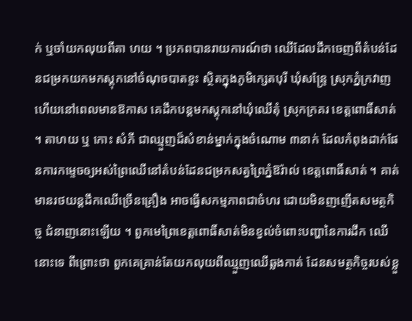ក់ ឬចាំយកលុយពីតា ហយ ។ ប្រភពបានរាយការណ៍ថា ឈើដែលដឹកចេញពីតំបន់ដែនជម្រកយកមកស្តុកនៅចំណុចបាតខ្ទះ ស្ថិតក្នុងភូមិក្សេតបុរី ឃុំសន្ទ្រែ ស្រុកភ្នំក្រវាញ ហើយនៅពេលមានឱកាស គេដឹកបន្តមកស្តុកនៅឃុំឈើតុំ ស្រុកក្រគរ ខេត្តពោធិ៍សាត់ ។ តាហយ ឬ កោះ សំភី ជាឈ្មួញដ៏សំខាន់ម្នាក់ក្នុងចំណោម ៣នាក់ ដែលកំពុងដាក់ផែនការកម្ទេចឲ្យអស់ព្រៃឈើនៅតំបន់ដែនជម្រកសត្វព្រៃភ្នំឱរ៉ាល់ ខេត្តពោធិ៍សាត់ ។ គាត់មានរថយន្តដឹកឈើច្រើនគ្រឿង អាចធ្វើសកម្មភាពជាចំហរ ដោយមិនញញើតសមត្ថកិច្ច ជំនាញនោះឡើយ ។ ពួកមេព្រៃខេត្តពោធិ៍សាត់មិនខ្វល់ចំពោះបញ្ហានៃការដឹក ឈើនោះទេ ពីព្រោះថា ពួកគេគ្រាន់តែយកលុយពីឈ្មួញឈើឆ្លងកាត់ ដែនសមត្ថកិច្ចរបស់ខ្លួ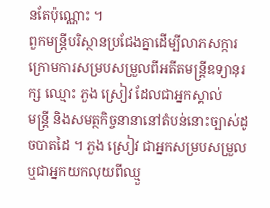នតែប៉ុណ្ណោះ ។
ពួកមន្ត្រីបរិស្ថានប្រជែងគ្នាដើម្បីលាភសក្ការ ក្រោមការសម្របសម្រួលពីអតីតមន្ត្រីឧទ្យានុរក្ស ឈ្មោះ ភួង ស្រៀវ ដែលជាអ្នកស្គាល់
មន្ត្រី និងសមត្ថកិច្ចនានានៅតំបន់នោះច្បាស់ដូចបាតដៃ ។ ភួង ស្រៀវ ជាអ្នកសម្របសម្រួល ឬជាអ្នកយកលុយពីឈ្មួ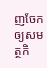ញចែកឲ្យសមត្ថកិ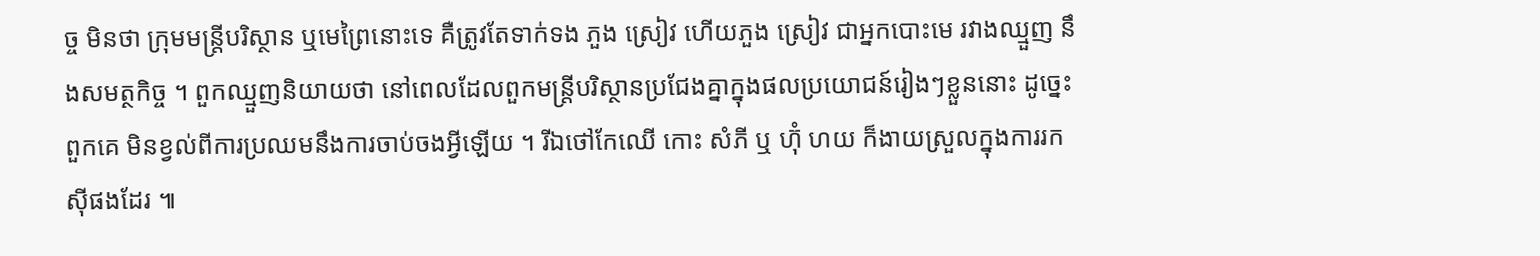ច្ច មិនថា ក្រុមមន្ត្រីបរិស្ថាន ឬមេព្រៃនោះទេ គឺត្រូវតែទាក់ទង ភួង ស្រៀវ ហើយភួង ស្រៀវ ជាអ្នកបោះមេ រវាងឈ្មួញ នឹងសមត្ថកិច្ច ។ ពួកឈ្មួញនិយាយថា នៅពេលដែលពួកមន្ត្រីបរិស្ថានប្រជែងគ្នាក្នុងផលប្រយោជន៍រៀងៗខ្លួននោះ ដូច្នេះពួកគេ មិនខ្វល់ពីការប្រឈមនឹងការចាប់ចងអ្វីឡើយ ។ រីឯថៅកែឈើ កោះ សំភី ឬ ហ៊ុំ ហយ ក៏ងាយស្រួលក្នុងការរកស៊ីផងដែរ ៕